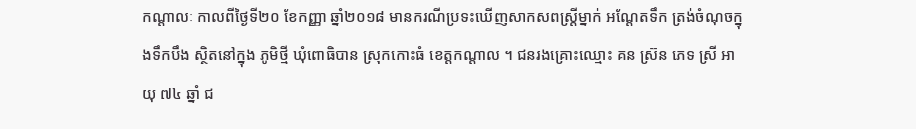កណ្ដាលៈ កាលពីថ្ងៃទី២០ ខែកញ្ញា ឆ្នាំ២០១៨ មានករណីប្រទះឃើញសាកសពស្ត្រីម្នាក់ អណ្តែតទឹក ត្រង់ចំណុចក្នុងទឹកបឹង ស្ថិតនៅក្នុង ភូមិថ្មី ឃុំពោធិបាន ស្រុកកោះធំ ខេត្តកណ្តាល ។ ជនរងគ្រោះឈ្មោះ គន ស្រ៊ន ភេទ ស្រី អាយុ ៧៤ ឆ្នាំ ជ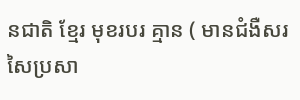នជាតិ ខ្មែរ មុខរបរ គ្មាន ( មានជំងឺសរសៃប្រសា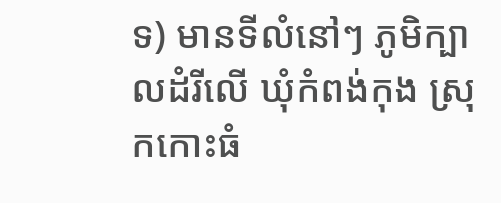ទ) មានទីលំនៅៗ ភូមិក្បាលដំរីលើ ឃុំកំពង់កុង ស្រុកកោះធំ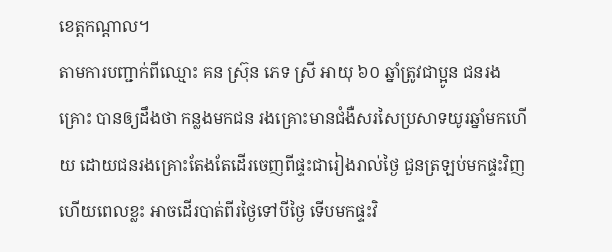ខេត្តកណ្តាល។
តាមការបញ្ជាក់ពីឈ្មោះ គន ស្រ៊ុន ភេទ ស្រី អាយុ ៦០ ឆ្នាំត្រូវជាប្អូន ជនរងគ្រោះ បានឲ្យដឹងថា កន្លងមកជន រងគ្រោះមានជំងឺសរសៃប្រសាទយូរឆ្នាំមកហើយ ដោយជនរងគ្រោះតែងតែដើរចេញពីផ្ទះជារៀងរាល់ថ្ងៃ ជួនត្រឡប់មកផ្ទះវិញ ហើយពេលខ្លះ អាចដើរបាត់ពីរថ្ងៃទៅបីថ្ងៃ ទើបមកផ្ទះវិ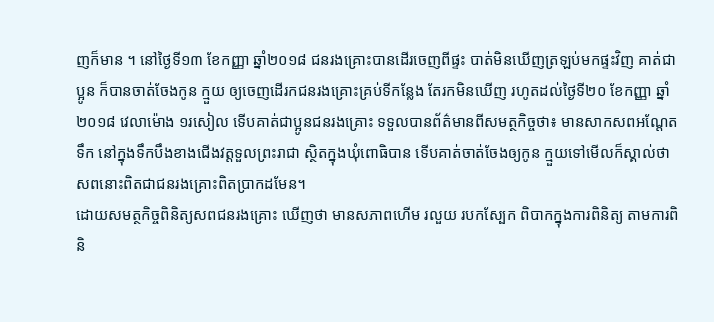ញក៏មាន ។ នៅថ្ងៃទី១៣ ខែកញ្ញា ឆ្នាំ២០១៨ ជនរងគ្រោះបានដើរចេញពីផ្ទះ បាត់មិនឃើញត្រឡប់មកផ្ទះវិញ គាត់ជាប្អូន ក៏បានចាត់ចែងកូន ក្មួយ ឲ្យចេញដើរកជនរងគ្រោះគ្រប់ទីកន្លែង តែរកមិនឃើញ រហូតដល់ថ្ងៃទី២០ ខែកញ្ញា ឆ្នាំ២០១៨ វេលាម៉ោង ១រសៀល ទើបគាត់ជាប្អូនជនរងគ្រោះ ទទួលបានព័ត៌មានពីសមត្ថកិច្ចថា៖ មានសាកសពអណ្តែតទឹក នៅក្នុងទឹកបឹងខាងជើងវត្តទួលព្រះរាជា ស្ថិតក្នុងឃុំពោធិបាន ទើបគាត់ចាត់ចែងឲ្យកូន ក្មួយទៅមើលក៏ស្គាល់ថា សពនោះពិតជាជនរងគ្រោះពិតប្រាកដមែន។
ដោយសមត្ថកិច្ចពិនិត្យសពជនរងគ្រោះ ឃើញថា មានសភាពហើម រលួយ របកស្បែក ពិបាកក្នុងការពិនិត្យ តាមការពិនិ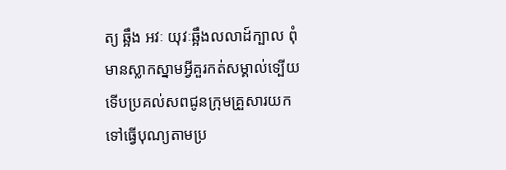ត្យ ឆ្អឹង អវៈ យុវៈឆ្អឹងលលាដ៍ក្បាល ពុំមានស្លាកស្នាមអ្វីគួរកត់សម្គាល់ទ្បើយ ទើបប្រគល់សពជូនក្រុមគ្រួសារយកទៅធ្វើបុណ្យតាមប្រ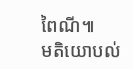ពៃណី៕
មតិយោបល់